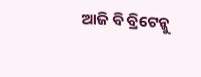ଆଜି ବି ବ୍ରିଟେନ୍କୁ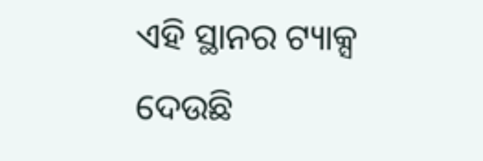ଏହି ସ୍ଥାନର ଟ୍ୟାକ୍ସ ଦେଉଛି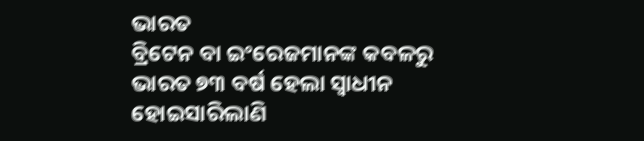ଭାରତ
ବ୍ରିଟେନ ବା ଇଂରେଜମାନଙ୍କ କବଳରୁ ଭାରତ ୭୩ ବର୍ଷ ହେଲା ସ୍ୱାଧୀନ ହୋଇସାରିଲାଣି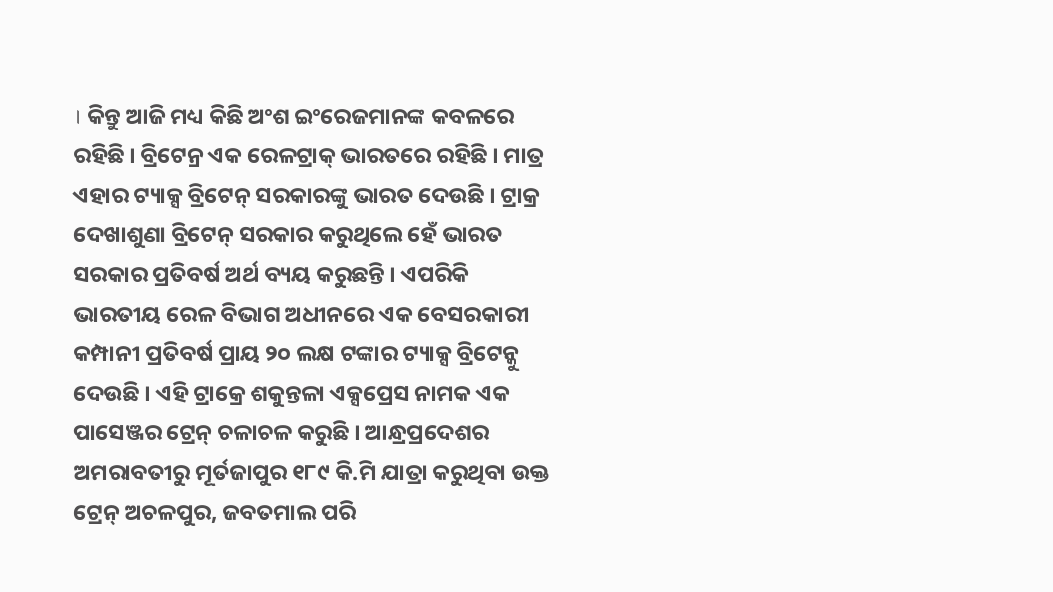। କିନ୍ତୁ ଆଜି ମଧ୍ୟ କିଛି ଅଂଶ ଇଂରେଜମାନଙ୍କ କବଳରେ ରହିଛି । ବ୍ରିଟେନ୍ର ଏକ ରେଳଟ୍ରାକ୍ ଭାରତରେ ରହିଛି । ମାତ୍ର ଏହାର ଟ୍ୟାକ୍ସ ବ୍ରିଟେନ୍ ସରକାରଙ୍କୁ ଭାରତ ଦେଉଛି । ଟ୍ରାକ୍ର ଦେଖାଶୁଣା ବ୍ରିଟେନ୍ ସରକାର କରୁଥିଲେ ହେଁ ଭାରତ ସରକାର ପ୍ରତିବର୍ଷ ଅର୍ଥ ବ୍ୟୟ କରୁଛନ୍ତି । ଏପରିକି ଭାରତୀୟ ରେଳ ବିଭାଗ ଅଧୀନରେ ଏକ ବେସରକାରୀ କମ୍ପାନୀ ପ୍ରତିବର୍ଷ ପ୍ରାୟ ୨୦ ଲକ୍ଷ ଟଙ୍କାର ଟ୍ୟାକ୍ସ ବ୍ରିଟେନ୍କୁ ଦେଉଛି । ଏହି ଟ୍ରାକ୍ରେ ଶକୁନ୍ତଳା ଏକ୍ସପ୍ରେସ ନାମକ ଏକ ପାସେଞ୍ଜର ଟ୍ରେନ୍ ଚଳାଚଳ କରୁଛି । ଆନ୍ଧ୍ରପ୍ରଦେଶର ଅମରାବତୀରୁ ମୂର୍ତଜାପୁର ୧୮୯ କି.ମି ଯାତ୍ରା କରୁଥିବା ଉକ୍ତ ଟ୍ରେନ୍ ଅଚଳପୁର, ଜବତମାଲ ପରି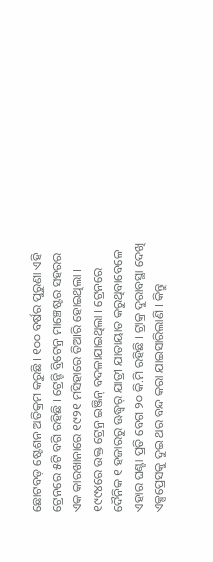ଛୋଟବଡ଼ ଷ୍ଟେଶନ ଅତିକ୍ରମ କରୁଛି । ୧୦୦ ବର୍ଷର ପୁରୁଣା ଏହି ଟ୍ରେନରେ ୫ଟି ବଗି ରହିଛି । ଟ୍ରେନ୍ଟି ବ୍ରିଟେନ୍ର ମାଞ୍ଚେଷ୍ଟର ସହରର ଏକ କାରଖାନାରେ ୧୯୨୧ ମସିହାରେ ତିଆରି ହୋଇଥିଲା । ୧୯୯୪ରେ ଉକ୍ତ ଟ୍ରେନ୍ର ଇଞ୍ଜିନ୍ ବଦଳାଯାଇଥିଲା । ଟ୍ରେନରେ ଦୈନିକ ୧ ହଜାରରୁ ଊଦ୍ଧ୍ୱର୍ ଯାତ୍ରୀ ଯାତାୟାତ କରୁଥିବାବେଳେ ଏହାର ଘଣ୍ଟା ପ୍ରତି ବେଗ ୨୦ କି.ମି ରହିଛି । ଟ୍ରାକ୍ର ଦୁରାବସ୍ଥା ଦେଖି ଏକ୍ସପ୍ରେସକୁ ଦୁଇ ଥର ବନ୍ଦ କରା ଯାଇସାରିଲାଣି । କିନ୍ତୁ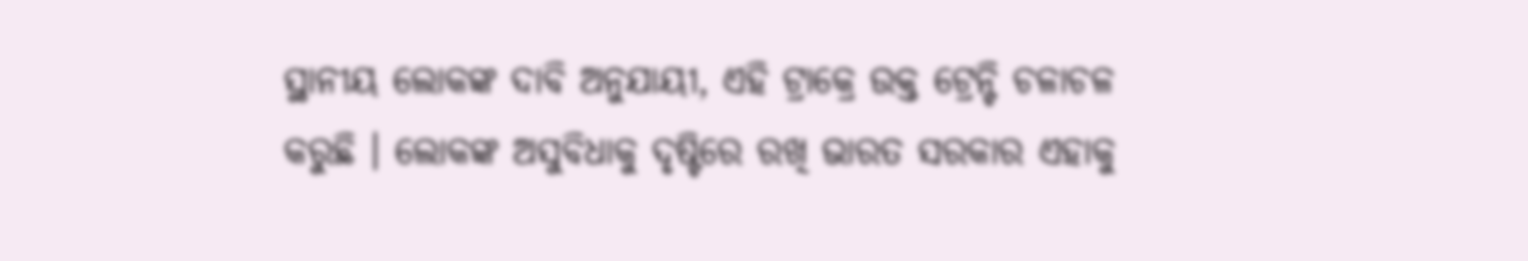ସ୍ଥାନୀୟ ଲୋକଙ୍କ ଦାବି ଅନୁଯାୟୀ, ଏହି ଟ୍ରାକ୍ରେ ଉକ୍ତ ଟ୍ରେନ୍ଟି ଚଳାଚଳ କରୁଛି । ଲୋକଙ୍କ ଅସୁବିଧାକୁ ଦୃଷ୍ଟିରେ ରଖି ଭାରତ ସରକାର ଏହାକୁ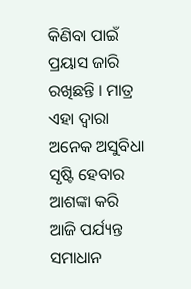କିଣିବା ପାଇଁ ପ୍ରୟାସ ଜାରି ରଖିଛନ୍ତି । ମାତ୍ର ଏହା ଦ୍ୱାରା ଅନେକ ଅସୁବିଧା ସୃଷ୍ଟି ହେବାର ଆଶଙ୍କା କରି ଆଜି ପର୍ଯ୍ୟନ୍ତ ସମାଧାନ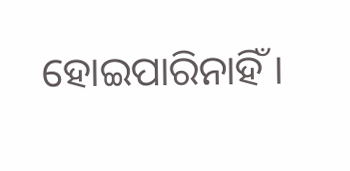ହୋଇପାରିନାହିଁ ।